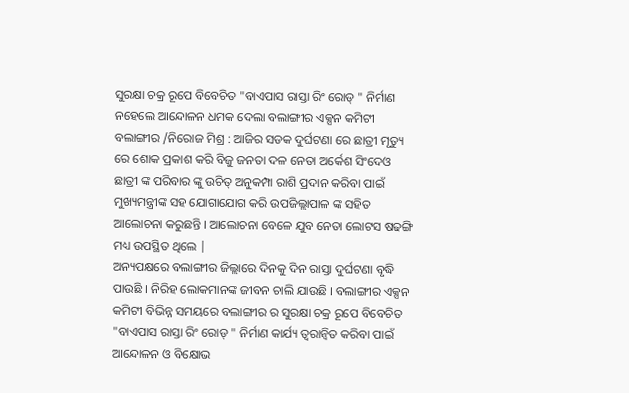ସୁରକ୍ଷା ଚକ୍ର ରୂପେ ବିବେଚିତ "ବାଏପାସ ରାସ୍ତା ରିଂ ରୋଡ୍ " ନିର୍ମାଣ ନହେଲେ ଆନ୍ଦୋଳନ ଧମକ ଦେଲା ବଲାଙ୍ଗୀର ଏକ୍ସନ କମିଟୀ
ବଲାଙ୍ଗୀର /ନିରୋଜ ମିଶ୍ର : ଆଜିର ସଡକ ଦୁର୍ଘଟଣା ରେ ଛାତ୍ରୀ ମୃତ୍ୟୁ ରେ ଶୋକ ପ୍ରକାଶ କରି ବିଜୁ ଜନତା ଦଳ ନେତା ଅର୍କେଶ ସିଂଦେଓ ଛାତ୍ରୀ ଙ୍କ ପରିବାର ଙ୍କୁ ଉଚିତ୍ ଅନୁକମ୍ପା ରାଶି ପ୍ରଦାନ କରିବା ପାଇଁ ମୁଖ୍ୟମନ୍ତ୍ରୀଙ୍କ ସହ ଯୋଗାଯୋଗ କରି ଉପଜିଲ୍ଲାପାଳ ଙ୍କ ସହିତ ଆଲୋଚନା କରୁଛନ୍ତି । ଆଲୋଚନା ବେଳେ ଯୁବ ନେତା ଲୋଟସ ଷଢଙ୍ଗି ମଧ୍ୟ ଉପସ୍ଥିତ ଥିଲେ |
ଅନ୍ୟପକ୍ଷରେ ବଲାଙ୍ଗୀର ଜିଲ୍ଲାରେ ଦିନକୁ ଦିନ ରାସ୍ତା ଦୁର୍ଘଟଣା ବୃଦ୍ଧି ପାଉଛି । ନିରିହ ଲୋକମାନଙ୍କ ଜୀବନ ଚାଲି ଯାଉଛି । ବଲାଙ୍ଗୀର ଏକ୍ସନ କମିଟୀ ବିଭିନ୍ନ ସମୟରେ ବଲାଙ୍ଗୀର ର ସୁରକ୍ଷା ଚକ୍ର ରୂପେ ବିବେଚିତ "ବାଏପାସ ରାସ୍ତା ରିଂ ରୋଡ୍ " ନିର୍ମାଣ କାର୍ଯ୍ୟ ତ୍ବରାନ୍ବିତ କରିବା ପାଇଁ ଆନ୍ଦୋଳନ ଓ ବିକ୍ଷୋଭ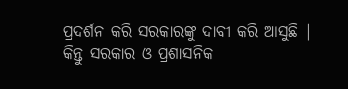ପ୍ରଦର୍ଶନ କରି ସରକାରଙ୍କୁ ଦାବୀ କରି ଆସୁଛି | କିନ୍ତୁ ସରକାର ଓ ପ୍ରଶାସନିକ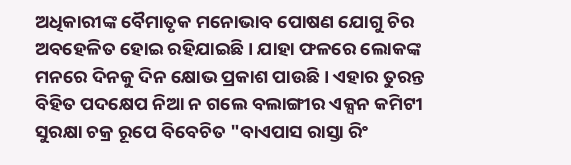ଅଧିକାରୀଙ୍କ ବୈମାତୃକ ମନୋଭାବ ପୋଷଣ ଯୋଗୁ ଚିର ଅବହେଳିତ ହୋଇ ରହିଯାଇଛି । ଯାହା ଫଳରେ ଲୋକଙ୍କ ମନରେ ଦିନକୁ ଦିନ କ୍ଷୋଭ ପ୍ରକାଶ ପାଉଛି । ଏହାର ତୁରନ୍ତ ବିହିତ ପଦକ୍ଷେପ ନିଆ ନ ଗଲେ ବଲାଙ୍ଗୀର ଏକ୍ସନ କମିଟୀ ସୁରକ୍ଷା ଚକ୍ର ରୂପେ ବିବେଚିତ "ବାଏପାସ ରାସ୍ତା ରିଂ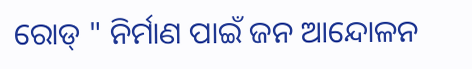ରୋଡ୍ " ନିର୍ମାଣ ପାଇଁ ଜନ ଆନ୍ଦୋଳନ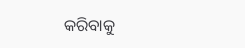କରିବାକୁ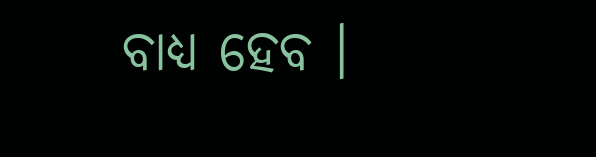ବାଧ୍ୟ ହେବ ।